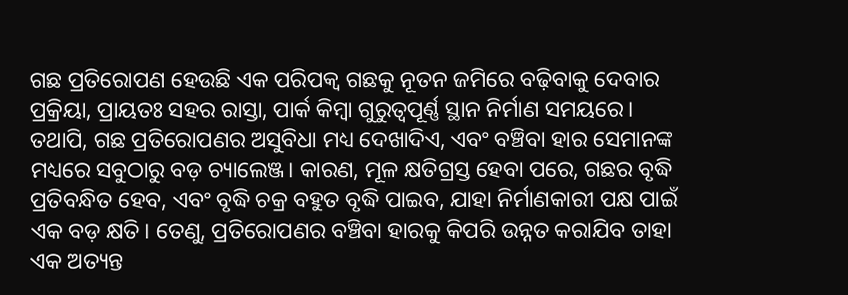ଗଛ ପ୍ରତିରୋପଣ ହେଉଛି ଏକ ପରିପକ୍ୱ ଗଛକୁ ନୂତନ ଜମିରେ ବଢ଼ିବାକୁ ଦେବାର ପ୍ରକ୍ରିୟା, ପ୍ରାୟତଃ ସହର ରାସ୍ତା, ପାର୍କ କିମ୍ବା ଗୁରୁତ୍ୱପୂର୍ଣ୍ଣ ସ୍ଥାନ ନିର୍ମାଣ ସମୟରେ। ତଥାପି, ଗଛ ପ୍ରତିରୋପଣର ଅସୁବିଧା ମଧ୍ୟ ଦେଖାଦିଏ, ଏବଂ ବଞ୍ଚିବା ହାର ସେମାନଙ୍କ ମଧ୍ୟରେ ସବୁଠାରୁ ବଡ଼ ଚ୍ୟାଲେଞ୍ଜ। କାରଣ, ମୂଳ କ୍ଷତିଗ୍ରସ୍ତ ହେବା ପରେ, ଗଛର ବୃଦ୍ଧି ପ୍ରତିବନ୍ଧିତ ହେବ, ଏବଂ ବୃଦ୍ଧି ଚକ୍ର ବହୁତ ବୃଦ୍ଧି ପାଇବ, ଯାହା ନିର୍ମାଣକାରୀ ପକ୍ଷ ପାଇଁ ଏକ ବଡ଼ କ୍ଷତି। ତେଣୁ, ପ୍ରତିରୋପଣର ବଞ୍ଚିବା ହାରକୁ କିପରି ଉନ୍ନତ କରାଯିବ ତାହା ଏକ ଅତ୍ୟନ୍ତ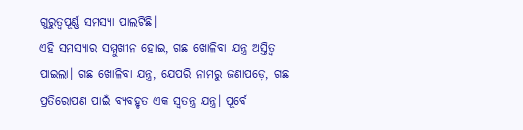ଗୁରୁତ୍ୱପୂର୍ଣ୍ଣ ସମସ୍ୟା ପାଲଟିଛି।
ଏହି ସମସ୍ୟାର ସମ୍ମୁଖୀନ ହୋଇ, ଗଛ ଖୋଳିବା ଯନ୍ତ୍ର ଅସ୍ତିତ୍ୱ ପାଇଲା। ଗଛ ଖୋଳିବା ଯନ୍ତ୍ର, ଯେପରି ନାମରୁ ଜଣାପଡ଼େ, ଗଛ ପ୍ରତିରୋପଣ ପାଇଁ ବ୍ୟବହୃତ ଏକ ସ୍ୱତନ୍ତ୍ର ଯନ୍ତ୍ର। ପୂର୍ବେ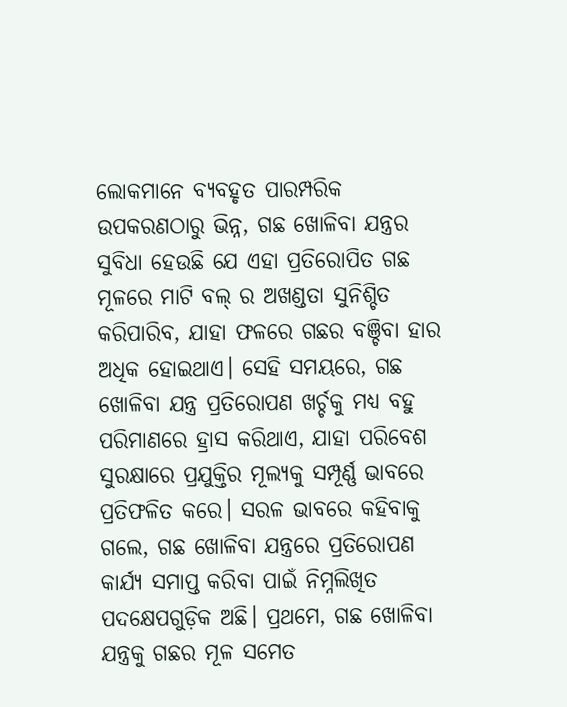ଲୋକମାନେ ବ୍ୟବହୃତ ପାରମ୍ପରିକ ଉପକରଣଠାରୁ ଭିନ୍ନ, ଗଛ ଖୋଳିବା ଯନ୍ତ୍ରର ସୁବିଧା ହେଉଛି ଯେ ଏହା ପ୍ରତିରୋପିତ ଗଛ ମୂଳରେ ମାଟି ବଲ୍ ର ଅଖଣ୍ଡତା ସୁନିଶ୍ଚିତ କରିପାରିବ, ଯାହା ଫଳରେ ଗଛର ବଞ୍ଚିବା ହାର ଅଧିକ ହୋଇଥାଏ। ସେହି ସମୟରେ, ଗଛ ଖୋଳିବା ଯନ୍ତ୍ର ପ୍ରତିରୋପଣ ଖର୍ଚ୍ଚକୁ ମଧ୍ୟ ବହୁ ପରିମାଣରେ ହ୍ରାସ କରିଥାଏ, ଯାହା ପରିବେଶ ସୁରକ୍ଷାରେ ପ୍ରଯୁକ୍ତିର ମୂଲ୍ୟକୁ ସମ୍ପୂର୍ଣ୍ଣ ଭାବରେ ପ୍ରତିଫଳିତ କରେ। ସରଳ ଭାବରେ କହିବାକୁ ଗଲେ, ଗଛ ଖୋଳିବା ଯନ୍ତ୍ରରେ ପ୍ରତିରୋପଣ କାର୍ଯ୍ୟ ସମାପ୍ତ କରିବା ପାଇଁ ନିମ୍ନଲିଖିତ ପଦକ୍ଷେପଗୁଡ଼ିକ ଅଛି। ପ୍ରଥମେ, ଗଛ ଖୋଳିବା ଯନ୍ତ୍ରକୁ ଗଛର ମୂଳ ସମେତ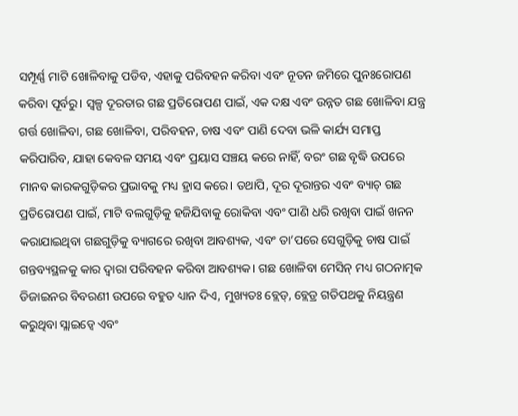ସମ୍ପୂର୍ଣ୍ଣ ମାଟି ଖୋଳିବାକୁ ପଡିବ, ଏହାକୁ ପରିବହନ କରିବା ଏବଂ ନୂତନ ଜମିରେ ପୁନଃରୋପଣ କରିବା ପୂର୍ବରୁ। ସ୍ୱଳ୍ପ ଦୂରତାର ଗଛ ପ୍ରତିରୋପଣ ପାଇଁ, ଏକ ଦକ୍ଷ ଏବଂ ଉନ୍ନତ ଗଛ ଖୋଳିବା ଯନ୍ତ୍ର ଗର୍ତ୍ତ ଖୋଳିବା, ଗଛ ଖୋଳିବା, ପରିବହନ, ଚାଷ ଏବଂ ପାଣି ଦେବା ଭଳି କାର୍ଯ୍ୟ ସମାପ୍ତ କରିପାରିବ, ଯାହା କେବଳ ସମୟ ଏବଂ ପ୍ରୟାସ ସଞ୍ଚୟ କରେ ନାହିଁ, ବରଂ ଗଛ ବୃଦ୍ଧି ଉପରେ ମାନବ କାରକଗୁଡ଼ିକର ପ୍ରଭାବକୁ ମଧ୍ୟ ହ୍ରାସ କରେ। ତଥାପି, ଦୂର ଦୂରାନ୍ତର ଏବଂ ବ୍ୟାଚ୍ ଗଛ ପ୍ରତିରୋପଣ ପାଇଁ, ମାଟି ବଲଗୁଡ଼ିକୁ ହଜିଯିବାକୁ ରୋକିବା ଏବଂ ପାଣି ଧରି ରଖିବା ପାଇଁ ଖନନ କରାଯାଇଥିବା ଗଛଗୁଡ଼ିକୁ ବ୍ୟାଗରେ ରଖିବା ଆବଶ୍ୟକ, ଏବଂ ତା’ପରେ ସେଗୁଡ଼ିକୁ ଚାଷ ପାଇଁ ଗନ୍ତବ୍ୟସ୍ଥଳକୁ କାର ଦ୍ୱାରା ପରିବହନ କରିବା ଆବଶ୍ୟକ। ଗଛ ଖୋଳିବା ମେସିନ୍ ମଧ୍ୟ ଗଠନାତ୍ମକ ଡିଜାଇନର ବିବରଣୀ ଉପରେ ବହୁତ ଧ୍ୟାନ ଦିଏ, ମୁଖ୍ୟତଃ ବ୍ଲେଡ୍, ବ୍ଲେଡ୍ର ଗତିପଥକୁ ନିୟନ୍ତ୍ରଣ କରୁଥିବା ସ୍ଲାଇଡ୍ୱେ ଏବଂ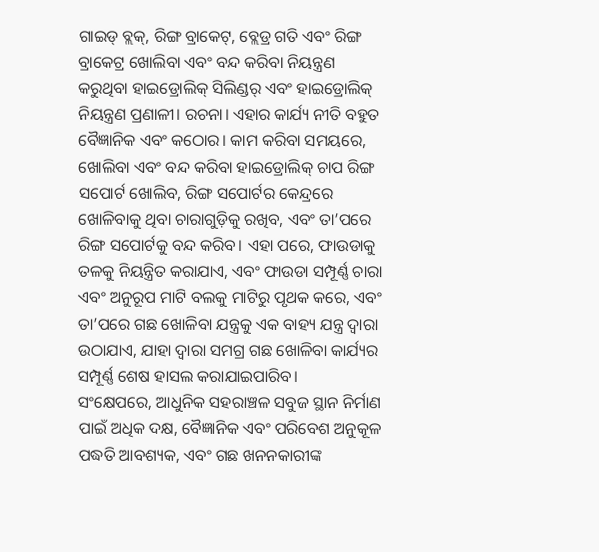ଗାଇଡ୍ ବ୍ଲକ୍, ରିଙ୍ଗ ବ୍ରାକେଟ୍, ବ୍ଲେଡ୍ର ଗତି ଏବଂ ରିଙ୍ଗ ବ୍ରାକେଟ୍ର ଖୋଲିବା ଏବଂ ବନ୍ଦ କରିବା ନିୟନ୍ତ୍ରଣ କରୁଥିବା ହାଇଡ୍ରୋଲିକ୍ ସିଲିଣ୍ଡର୍ ଏବଂ ହାଇଡ୍ରୋଲିକ୍ ନିୟନ୍ତ୍ରଣ ପ୍ରଣାଳୀ। ରଚନା। ଏହାର କାର୍ଯ୍ୟ ନୀତି ବହୁତ ବୈଜ୍ଞାନିକ ଏବଂ କଠୋର। କାମ କରିବା ସମୟରେ, ଖୋଲିବା ଏବଂ ବନ୍ଦ କରିବା ହାଇଡ୍ରୋଲିକ୍ ଚାପ ରିଙ୍ଗ ସପୋର୍ଟ ଖୋଲିବ, ରିଙ୍ଗ ସପୋର୍ଟର କେନ୍ଦ୍ରରେ ଖୋଳିବାକୁ ଥିବା ଚାରାଗୁଡ଼ିକୁ ରଖିବ, ଏବଂ ତା’ପରେ ରିଙ୍ଗ ସପୋର୍ଟକୁ ବନ୍ଦ କରିବ। ଏହା ପରେ, ଫାଉଡାକୁ ତଳକୁ ନିୟନ୍ତ୍ରିତ କରାଯାଏ, ଏବଂ ଫାଉଡା ସମ୍ପୂର୍ଣ୍ଣ ଚାରା ଏବଂ ଅନୁରୂପ ମାଟି ବଲକୁ ମାଟିରୁ ପୃଥକ କରେ, ଏବଂ ତା’ପରେ ଗଛ ଖୋଳିବା ଯନ୍ତ୍ରକୁ ଏକ ବାହ୍ୟ ଯନ୍ତ୍ର ଦ୍ୱାରା ଉଠାଯାଏ, ଯାହା ଦ୍ୱାରା ସମଗ୍ର ଗଛ ଖୋଳିବା କାର୍ଯ୍ୟର ସମ୍ପୂର୍ଣ୍ଣ ଶେଷ ହାସଲ କରାଯାଇପାରିବ।
ସଂକ୍ଷେପରେ, ଆଧୁନିକ ସହରାଞ୍ଚଳ ସବୁଜ ସ୍ଥାନ ନିର୍ମାଣ ପାଇଁ ଅଧିକ ଦକ୍ଷ, ବୈଜ୍ଞାନିକ ଏବଂ ପରିବେଶ ଅନୁକୂଳ ପଦ୍ଧତି ଆବଶ୍ୟକ, ଏବଂ ଗଛ ଖନନକାରୀଙ୍କ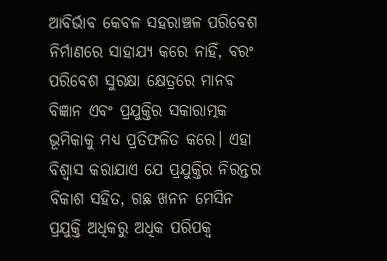ଆବିର୍ଭାବ କେବଳ ସହରାଞ୍ଚଳ ପରିବେଶ ନିର୍ମାଣରେ ସାହାଯ୍ୟ କରେ ନାହିଁ, ବରଂ ପରିବେଶ ସୁରକ୍ଷା କ୍ଷେତ୍ରରେ ମାନବ ବିଜ୍ଞାନ ଏବଂ ପ୍ରଯୁକ୍ତିର ସକାରାତ୍ମକ ଭୂମିକାକୁ ମଧ୍ୟ ପ୍ରତିଫଳିତ କରେ। ଏହା ବିଶ୍ୱାସ କରାଯାଏ ଯେ ପ୍ରଯୁକ୍ତିର ନିରନ୍ତର ବିକାଶ ସହିତ, ଗଛ ଖନନ ମେସିନ ପ୍ରଯୁକ୍ତି ଅଧିକରୁ ଅଧିକ ପରିପକ୍ୱ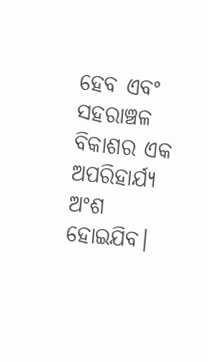ହେବ ଏବଂ ସହରାଞ୍ଚଳ ବିକାଶର ଏକ ଅପରିହାର୍ଯ୍ୟ ଅଂଶ ହୋଇଯିବ।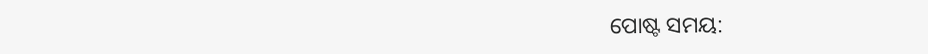ପୋଷ୍ଟ ସମୟ: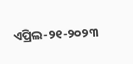ଏପ୍ରିଲ-୨୧-୨୦୨୩